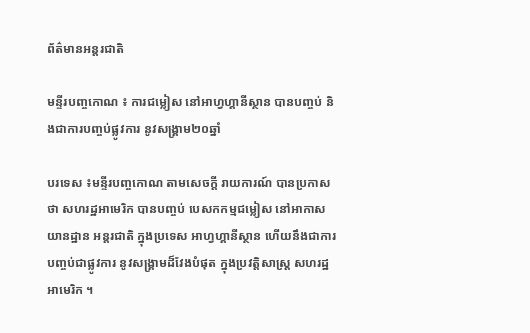ព័ត៌មានអន្តរជាតិ

មន្ទីរបញ្ចកោណ ៖ ការជម្លៀស នៅអាហ្វហ្គានីស្ថាន បានបញ្ចប់ និងជាការបញ្ចប់ផ្លូវការ នូវសង្គ្រាម២០ឆ្នាំ

បរទេស ៖មន្ទីរបញ្ចកោណ តាមសេចក្តី រាយការណ៍ បានប្រកាសថា សហរដ្ឋអាមេរិក បានបញ្ចប់ បេសកកម្មជម្លៀស នៅអាកាសយានដ្ឋាន អន្តរជាតិ ក្នុងប្រទេស អាហ្វហ្គានីស្ថាន ហើយនឹងជាការ បញ្ចប់ជាផ្លូវការ នូវសង្គ្រាមដ៏វែងបំផុត ក្នុងប្រវត្តិសាស្ត្រ សហរដ្ឋអាមេរិក ។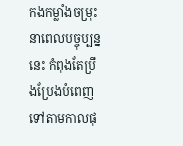កងកម្លាំងចម្រុះ នាពេលបច្ចុប្បន្ននេះ កំពុងតែប្រឹងប្រែងបំពេញ ទៅតាមកាលផុ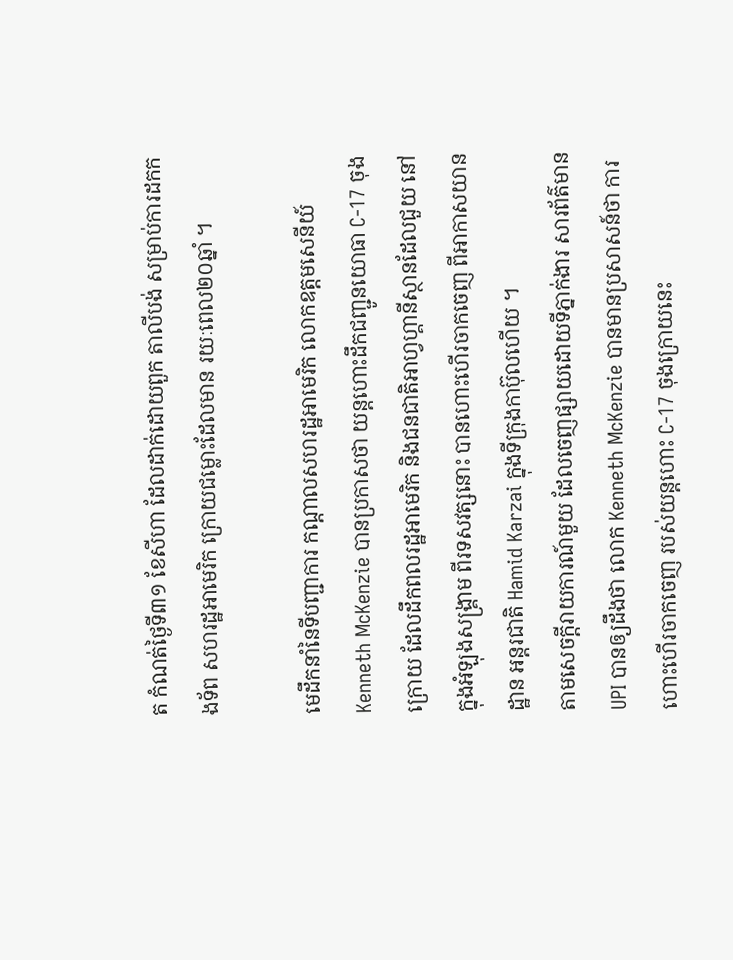ត កំណត់ថ្ងៃទី៣១ ខែសីហា ដែលដាក់ដោយពួក តាលីបង់ សម្រាប់ការដកកងទ័ព សហរដ្ឋអាមេរិក ក្រោយជម្លោះដែលមាន រយៈពេល២០ឆ្នាំ ។

មេដឹកនាំនៃទីបញ្ជាការ កណ្ដាលសហរដ្ឋអាមេរិក លោកឧត្តមសេនីយ៍ Kenneth McKenzie បានប្រកាសថា យន្តហោះដឹកជញ្ជូនយោធា C-17 ចុងក្រោយ ដែលដឹកពលរដ្ឋអាមេរិក និងជនជាតិអាហ្វហ្គានីស្ថានដែលជួយ នៅក្នុងអំឡុងសង្គ្រាម ពីរទសវត្សនោះ បានហោះហើរចាកចេញ ពីអាកាសយានដ្ឋាន អន្តរជាតិ Hamid Karzai ក្នុងទីក្រុងកាប៊ុលហើយ ។
តាមសេចក្តីរាយការណ៍មួយ ដែលចេញផ្សាយដោយទីភ្នាក់ងារ សារព័ត៌មាន UPI បានឲ្យដឹងថា លោក Kenneth McKenzie បានមានប្រសាសន៍ថា ការហោះហើរចាកចេញ របស់យន្តហោះ C-17 ចុងក្រោយនេះ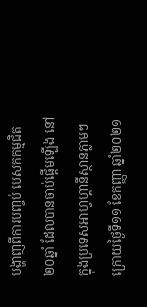បង្ហាញពីការបញ្ចប់ បេសកកម្មជិត២០ឆ្នាំ ដែលបានចាប់ផ្តើមឡើង នៅក្នុងប្រទេសអាហ្វហ្គានីស្ថានភ្លាមៗ ក្រោយថ្ងៃទី១១ ខែកញ្ញា ឆ្នាំ២០២១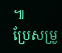៕
ប្រែសម្រួ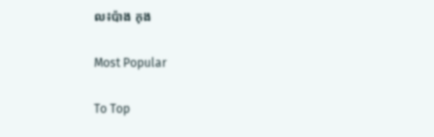ល៖ប៉ាង កុង

Most Popular

To Top